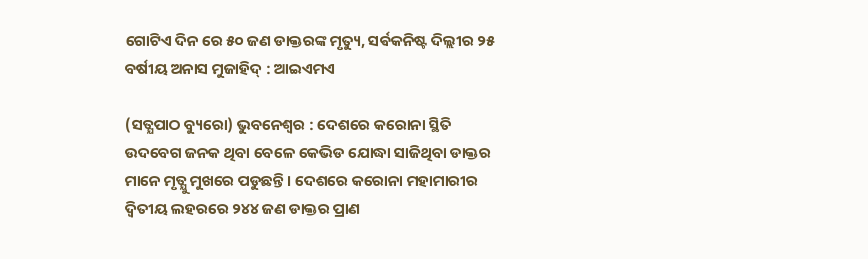ଗୋଟିଏ ଦିନ ରେ ୫୦ ଜଣ ଡାକ୍ତରଙ୍କ ମୃତ୍ୟୁ, ସର୍ଵକନିଷ୍ଟ ଦିଲ୍ଲୀର ୨୫ ବର୍ଷୀୟ ଅନାସ ମୁଜାହିଦ୍ : ଆଇଏମଏ

(ସତ୍ଯପାଠ ବ୍ୟୁରୋ) ଭୁବନେଶ୍ୱର : ଦେଶରେ କରୋନା ସ୍ଥିତି ଉଦବେଗ ଜନକ ଥିବା ବେଳେ କେଭିଡ ଯୋଦ୍ଧା ସାଜିଥିବା ଡାକ୍ତର ମାନେ ମୃତ୍ଯୁ ମୁଖରେ ପଡୁଛନ୍ତି । ଦେଶରେ କରୋନା ମହାମାରୀର ଦ୍ୱିତୀୟ ଲହରରେ ୨୪୪ ଜଣ ଡାକ୍ତର ପ୍ରାଣ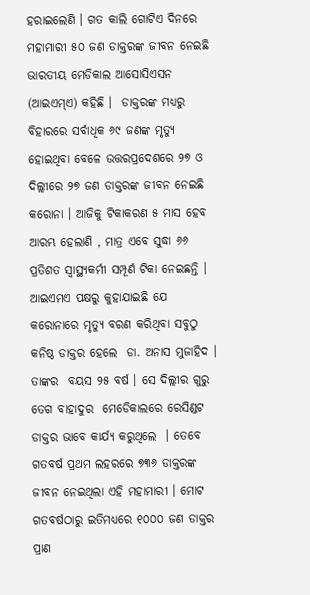ହରାଇଲେଣି । ଗତ କାଲି ଗୋଟିଏ ଦିନରେ ମହାମାରୀ ୫୦ ଜଣ ଡାକ୍ତରଙ୍କ ଜୀବନ ନେଇଛି  ଭାରତୀୟ ମେଡିକାଲ ଆସୋସିଏସନ (ଆଇଏମ୍ଏ) କହିଛି ।  ଡାକ୍ତରଙ୍କ ମଧ୍ୟରୁ ବିହାରରେ ସର୍ବାଧିକ ୬୯ ଜଣଙ୍କ ମୃତ୍ୟୁ ହୋଇଥିବା ବେଳେ ଉତ୍ତରପ୍ରଦେଶରେ ୨୭ ଓ ଦିଲ୍ଲୀରେ ୨୭ ଜଣ ଡାକ୍ତରଙ୍କ ଜୀବନ ନେଇଛି  କରୋନା । ଆଜିକୁ ଟିକାକରଣ ୫ ମାସ ହେବ ଆରମ୍ଭ ହେଲାଣି , ମାତ୍ର ଏବେ ସୁଦ୍ଧା ୬୬ ପ୍ରତିଶତ ସ୍ବାସ୍ଥ୍ୟକର୍ମୀ ସମ୍ପୂର୍ଣ ଟିକା ନେଇଛନ୍ତି । ଆଇଏମଏ ପକ୍ଷରୁ କୁହାଯାଇଛି ଯେ କରୋନାରେ ମୃତ୍ୟୁ ବରଣ କରିଥିବା ସବୁଠୁ କନିଷ୍ଠ ଡାକ୍ତର ହେଲେ  ଡା. ଅନାସ ମୁଜାହିଦ । ତାଙ୍କର  ବୟସ ୨୫ ବର୍ଷ । ସେ ଦିଲ୍ଲୀର ଗୁରୁ ତେଗ ବାହାଦୁର  ମେଡେିକାଲରେ ରେସିଣ୍ଡଟ ଡାକ୍ତର ଭାବେ କାର୍ଯ୍ୟ କରୁଥିଲେ  । ତେବେ ଗତବର୍ଷ ପ୍ରଥମ ଲହରରେ ୭୩୬ ଡାକ୍ତରଙ୍କ ଜୀବନ ନେଇଥିଲା ଏହି ମହାମାରୀ । ମୋଟ ଗତବର୍ଷଠାରୁ ଇତିମଧ୍ୟରେ ୧୦୦୦ ଜଣ ଡାକ୍ତର ପ୍ରାଣ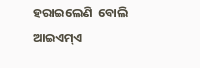ହରାଇଲେଣି  ବୋଲି ଆଇଏମ୍ଏ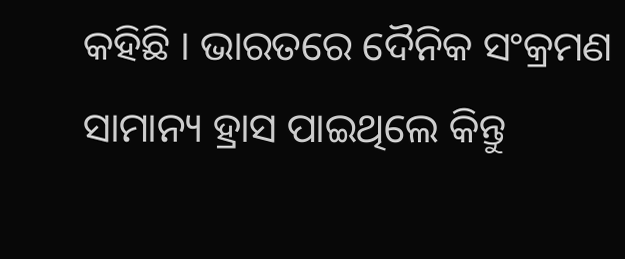କହିଛି । ଭାରତରେ ଦୈନିକ ସଂକ୍ରମଣ ସାମାନ୍ୟ ହ୍ରାସ ପାଇଥିଲେ କିନ୍ତୁ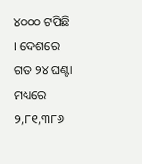୪୦୦୦ ଟପିଛି । ଦେଶରେ  ଗତ ୨୪ ଘଣ୍ଟା ମଧ୍ୟରେ ୨,୮୧,୩୮୬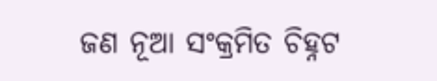ଜଣ ନୂଆ ସଂକ୍ରମିତ ଚିହ୍ନଟ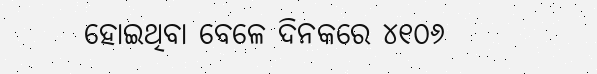ହୋଇଥିବା ବେଳେ ଦିନକରେ ୪୧୦୬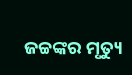ଜଚ୍ଚଙ୍କର ମୃତ୍ୟୁ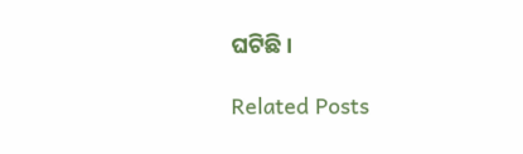ଘଟିଛି ।

Related Posts